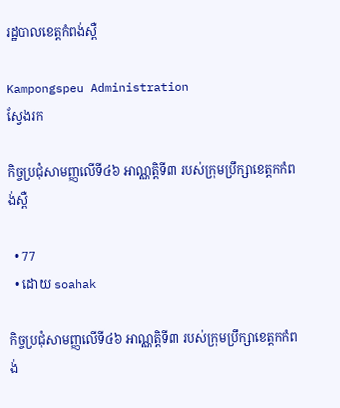រដ្ឋបាលខេត្តកំពង់ស្ពឺ

Kampongspeu Administration
ស្វែងរក

កិច្ចប្រជុំសាមញ្ញលើទី៤៦ អាណ្ណតិ្តទី៣ របស់ក្រុមប្រឹក្សាខេត្តកកំពង់ស្ពឺ

  • 77
  • ដោយ soahak

កិច្ចប្រជុំសាមញ្ញលើទី៤៦ អាណ្ណតិ្តទី៣ របស់ក្រុមប្រឹក្សាខេត្តកកំពង់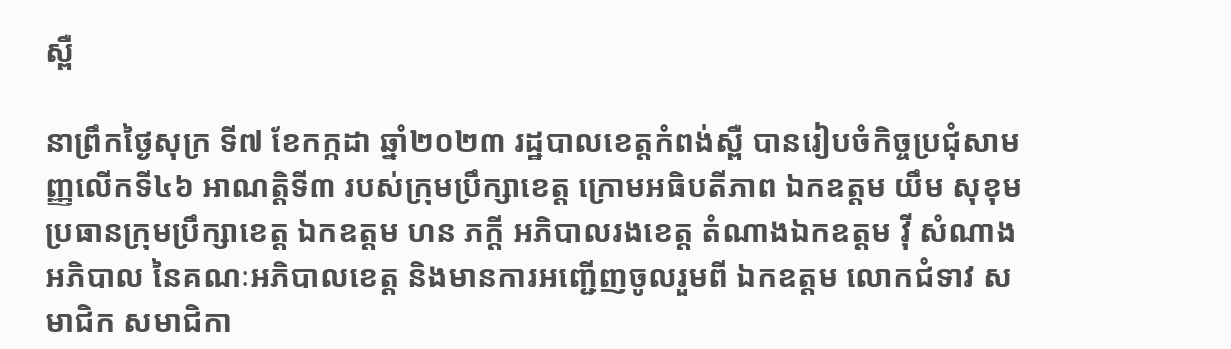ស្ពឺ

នាព្រឹកថ្ងៃសុក្រ ទី៧ ខែកក្កដា ឆ្នាំ២០២៣ រដ្ឋបាលខេត្តកំពង់ស្ពឺ បានរៀបចំកិច្ចប្រជុំសាមញ្ញលើកទី៤៦ អាណត្តិទី៣ របស់ក្រុមប្រឹក្សាខេត្ត ក្រោមអធិបតីភាព ឯកឧត្តម យឹម សុខុម ប្រធានក្រុមប្រឹក្សាខេត្ត ឯកឧត្តម ហន ភក្ដី អភិបាលរងខេត្ត តំណាងឯកឧត្តម វ៉ី សំណាង អភិបាល នៃគណៈអភិបាលខេត្ត និងមានការអញ្ជើញចូលរួមពី ឯកឧត្តម លោកជំទាវ សមាជិក សមាជិកា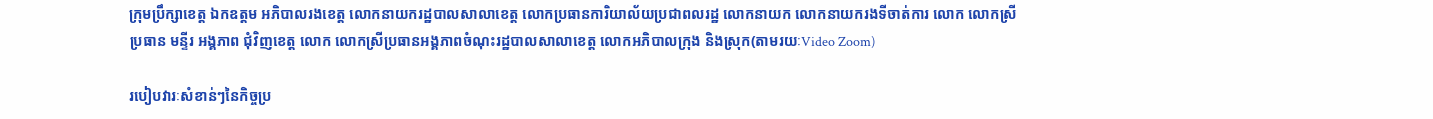ក្រុមប្រឹក្សាខេត្ត ឯកឧត្តម អភិបាលរងខេត្ត លោកនាយករដ្ឋបាលសាលាខេត្ត លោកប្រធានការិយាល័យប្រជាពលរដ្ឋ លោកនាយក លោកនាយករងទីចាត់ការ លោក លោកស្រីប្រធាន មន្ទីរ អង្គភាព ជុំវិញខេត្ត លោក លោកស្រីប្រធានអង្គភាពចំណុះរដ្ឋបាលសាលាខេត្ត លោកអភិបាលក្រុង និងស្រុក(តាមរយៈVideo Zoom)

របៀបវារៈសំខាន់ៗនៃកិច្ចប្រ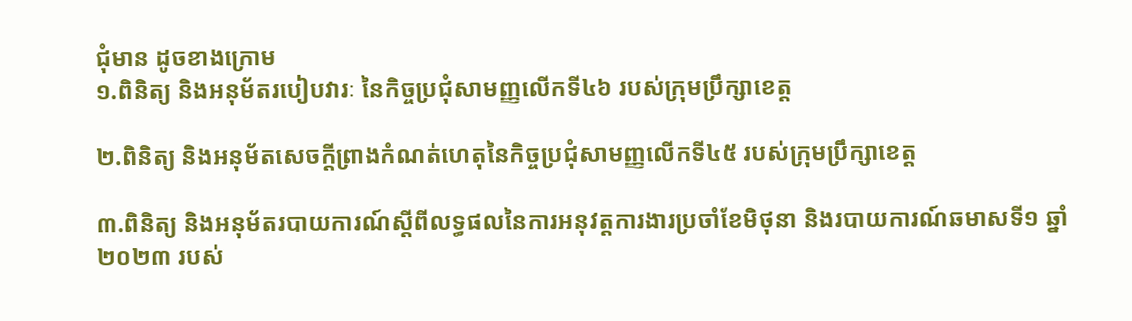ជុំមាន ដូចខាងក្រោម
១.ពិនិត្យ និងអនុម័តរបៀបវារៈ នៃកិច្ចប្រជុំសាមញ្ញលើកទី៤៦ របស់ក្រុមប្រឹក្សាខេត្ត

២.ពិនិត្យ និងអនុម័តសេចក្ដីព្រាងកំណត់ហេតុនៃកិច្ចប្រជុំសាមញ្ញលើកទី៤៥ របស់ក្រុមប្រឹក្សាខេត្ត

៣.ពិនិត្យ និងអនុម័តរបាយការណ៍ស្ដីពីលទ្ធផលនៃការអនុវត្តការងារប្រចាំខែមិថុនា និងរបាយការណ៍ឆមាសទី១ ឆ្នាំ២០២៣ របស់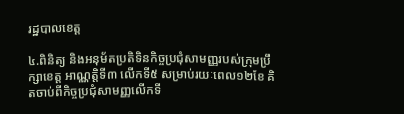រដ្ឋបាលខេត្ត

៤.ពិនិត្យ និងអនុម័តប្រតិទិនកិច្ចប្រជុំសាមញ្ញរបស់ក្រុមប្រឹក្សាខេត្ត អាណ្ណតិ្តទី៣ លើកទី៥ សម្រាប់រយៈពេល១២ខែ គិតចាប់ពីកិច្ចប្រជុំសាមញ្ញលើកទី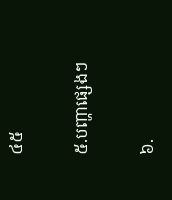៤៥

៥.បញ្ហាផ្សេងៗ

៦.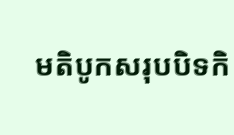មតិបូកសរុបបិទកិ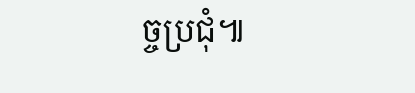ច្ចប្រជុំ៕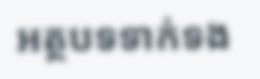អត្ថបទទាក់ទង